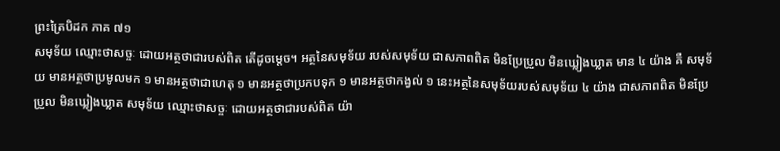ព្រះត្រៃបិដក ភាគ ៧១
សមុទ័យ ឈ្មោះថាសច្ចៈ ដោយអត្ថថាជារបស់ពិត តើដូចម្តេច។ អត្ថនៃសមុទ័យ របស់សមុទ័យ ជាសភាពពិត មិនប្រែប្រួល មិនឃ្លៀងឃ្លាត មាន ៤ យ៉ាង គឺ សមុទ័យ មានអត្ថថាប្រមូលមក ១ មានអត្ថថាជាហេតុ ១ មានអត្ថថាប្រកបទុក ១ មានអត្ថថាកង្វល់ ១ នេះអត្ថនៃសមុទ័យរបស់សមុទ័យ ៤ យ៉ាង ជាសភាពពិត មិនប្រែប្រួល មិនឃ្លៀងឃ្លាត សមុទ័យ ឈ្មោះថាសច្ចៈ ដោយអត្ថថាជារបស់ពិត យ៉ា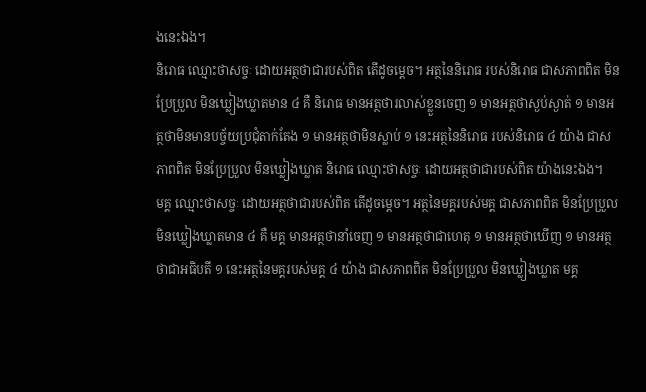ងនេះឯង។
និរោធ ឈ្មោះថាសច្ចៈ ដោយអត្ថថាជារបស់ពិត តើដូចម្តេច។ អត្ថនៃនិរោធ របស់និរោធ ជាសភាពពិត មិនប្រែប្រួល មិនឃ្លៀងឃ្លាតមាន ៤ គឺ និរោធ មានអត្ថថារលាស់ខ្លួនចេញ ១ មានអត្ថថាស្ងប់ស្ងាត់ ១ មានអត្ថថាមិនមានបច្ច័យប្រជុំតាក់តែង ១ មានអត្ថថាមិនស្លាប់ ១ នេះអត្ថនៃនិរោធ របស់និរោធ ៤ យ៉ាង ជាសភាពពិត មិនប្រែប្រួល មិនឃ្លៀងឃ្លាត និរោធ ឈ្មោះថាសច្ចៈ ដោយអត្ថថាជារបស់ពិត យ៉ាងនេះឯង។
មគ្គ ឈ្មោះថាសច្ចៈ ដោយអត្ថថាជារបស់ពិត តើដូចម្តេច។ អត្ថនៃមគ្គរបស់មគ្គ ជាសភាពពិត មិនប្រែប្រួល មិនឃ្លៀងឃ្លាតមាន ៤ គឺ មគ្គ មានអត្ថថានាំចេញ ១ មានអត្ថថាជាហេតុ ១ មានអត្ថថាឃើញ ១ មានអត្ថថាជាអធិបតី ១ នេះអត្ថនៃមគ្គរបស់មគ្គ ៤ យ៉ាង ជាសភាពពិត មិនប្រែប្រួល មិនឃ្លៀងឃ្លាត មគ្គ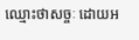ឈ្មោះថាសច្ចៈ ដោយអ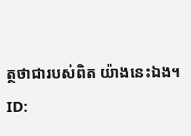ត្ថថាជារបស់ពិត យ៉ាងនេះឯង។
ID: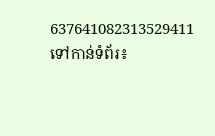637641082313529411
ទៅកាន់ទំព័រ៖